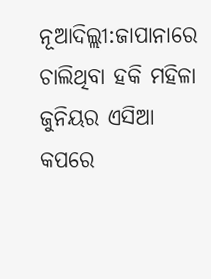ନୂଆଦିଲ୍ଲୀ:ଜାପାନାରେ ଚାଲିଥିବା ହକି ମହିଳା ଜୁନିୟର ଏସିଆ କପରେ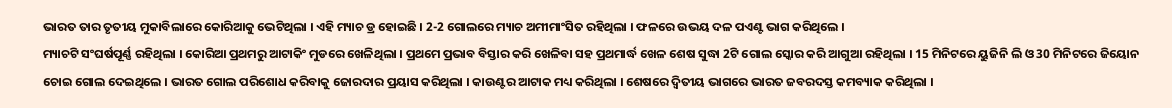ଭାରତ ତାର ତୃତୀୟ ମୁକାବିଲାରେ କୋରିଆକୁ ଭେଟିଥିଲା । ଏହି ମ୍ୟାଚ ଡ୍ର ହୋଇଛି । 2-2 ଗୋଲରେ ମ୍ୟାଚ ଅମୀମାଂସିତ ରହିଥିଲା । ଫଳରେ ଉଭୟ ଦଳ ପଏଣ୍ଟ ଭାଗ କରିଥିଲେ ।
ମ୍ୟାଚଟି ସଂଘର୍ଷପୂର୍ଣ୍ଣ ରହିଥିଲା । କୋରିଆ ପ୍ରଥମରୁ ଆଟାକିଂ ମୁଡରେ ଖେଳିଥିଲା । ପ୍ରଥମେ ପ୍ରଭାବ ବିସ୍ତାର କରି ଖେଳିବା ସହ ପ୍ରଥମାର୍ଦ୍ଧ ଖେଳ ଶେଷ ସୁଦ୍ଧା 2ଟି ଗୋଲ ସ୍କୋର କରି ଆଗୁଆ ରହିଥିଲା । 15 ମିନିଟରେ ୟୁଜିନି ଲି ଓ 30 ମିନିଟରେ ଜିୟୋନ ଚୋଇ ଗୋଲ ଦେଇଥିଲେ । ଭାରତ ଗୋଲ ପରିଶୋଧ କରିବାକୁ ଜୋରଦାର ପ୍ରୟାସ କରିଥିଲା । କାଉଣ୍ଟର ଆଟାକ ମଧ୍ୟ କରିଥିଲା । ଶେଷରେ ଦ୍ବିତୀୟ ଭାଗରେ ଭାରତ ଜବରଦସ୍ତ କମବ୍ୟାକ କରିଥିଲା ।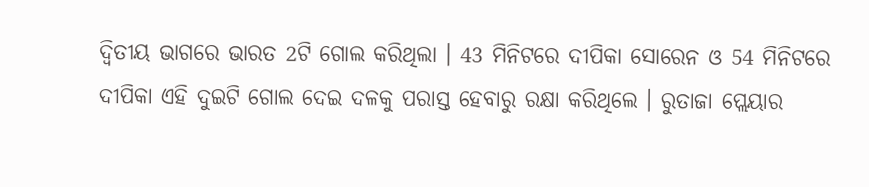ଦ୍ବିତୀୟ ଭାଗରେ ଭାରତ 2ଟି ଗୋଲ କରିଥିଲା । 43 ମିନିଟରେ ଦୀପିକା ସୋରେନ ଓ 54 ମିନିଟରେ ଦୀପିକା ଏହି ଦୁଇଟି ଗୋଲ ଦେଇ ଦଳକୁ ପରାସ୍ତ ହେବାରୁ ରକ୍ଷା କରିଥିଲେ । ରୁତାଜା ପ୍ଲେୟାର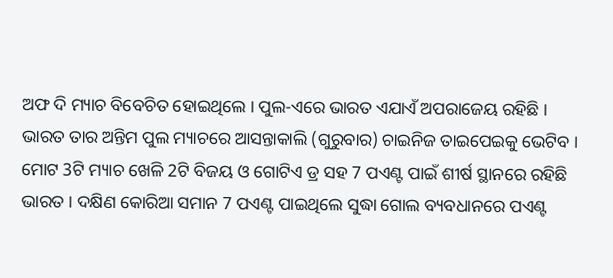ଅଫ ଦି ମ୍ୟାଚ ବିବେଚିତ ହୋଇଥିଲେ । ପୁଲ-ଏରେ ଭାରତ ଏଯାଏଁ ଅପରାଜେୟ ରହିଛି । ଭାରତ ତାର ଅନ୍ତିମ ପୁଲ ମ୍ୟାଚରେ ଆସନ୍ତାକାଲି (ଗୁରୁବାର) ଚାଇନିଜ ତାଇପେଇକୁ ଭେଟିବ । ମୋଟ 3ଟି ମ୍ୟାଚ ଖେଳି 2ଟି ବିଜୟ ଓ ଗୋଟିଏ ଡ୍ର ସହ 7 ପଏଣ୍ଟ ପାଇଁ ଶୀର୍ଷ ସ୍ଥାନରେ ରହିଛି ଭାରତ । ଦକ୍ଷିଣ କୋରିଆ ସମାନ 7 ପଏଣ୍ଟ ପାଇଥିଲେ ସୁଦ୍ଧା ଗୋଲ ବ୍ୟବଧାନରେ ପଏଣ୍ଟ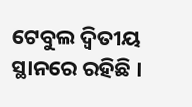ଟେବୁଲ ଦ୍ବିତୀୟ ସ୍ଥାନରେ ରହିଛି ।